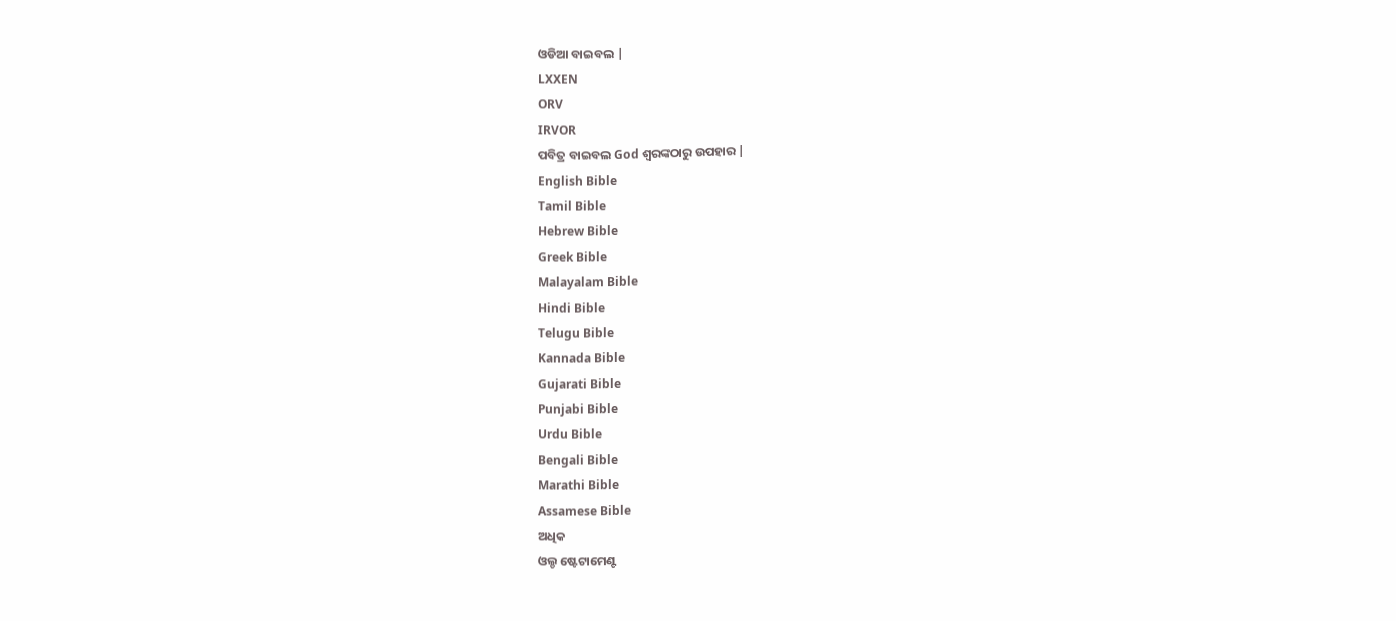ଓଡିଆ ବାଇବଲ |
LXXEN
ORV
IRVOR
ପବିତ୍ର ବାଇବଲ God ଶ୍ବରଙ୍କଠାରୁ ଉପହାର |
English Bible
Tamil Bible
Hebrew Bible
Greek Bible
Malayalam Bible
Hindi Bible
Telugu Bible
Kannada Bible
Gujarati Bible
Punjabi Bible
Urdu Bible
Bengali Bible
Marathi Bible
Assamese Bible
ଅଧିକ
ଓଲ୍ଡ ଷ୍ଟେଟାମେଣ୍ଟ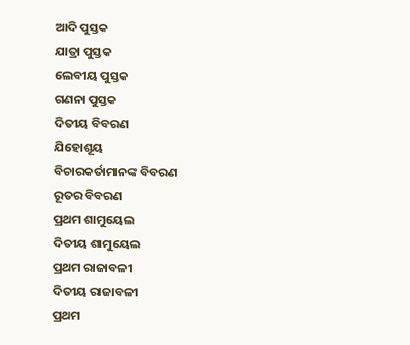ଆଦି ପୁସ୍ତକ
ଯାତ୍ରା ପୁସ୍ତକ
ଲେବୀୟ ପୁସ୍ତକ
ଗଣନା ପୁସ୍ତକ
ଦିତୀୟ ବିବରଣ
ଯିହୋଶୂୟ
ବିଚାରକର୍ତାମାନଙ୍କ ବିବରଣ
ରୂତର ବିବରଣ
ପ୍ରଥମ ଶାମୁୟେଲ
ଦିତୀୟ ଶାମୁୟେଲ
ପ୍ରଥମ ରାଜାବଳୀ
ଦିତୀୟ ରାଜାବଳୀ
ପ୍ରଥମ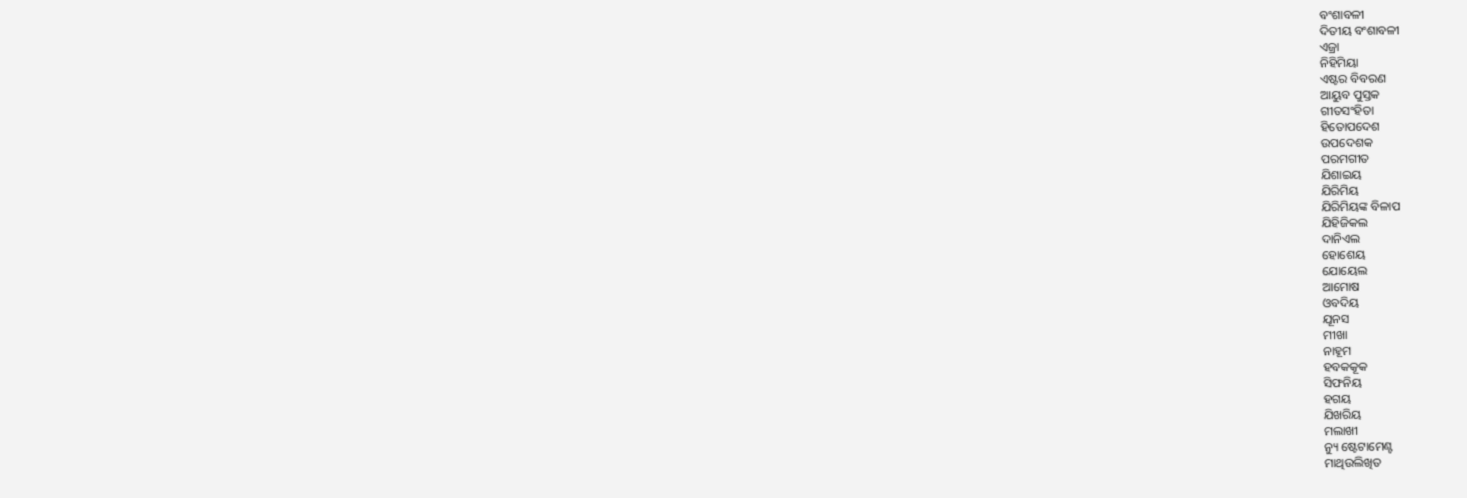ବଂଶାବଳୀ
ଦିତୀୟ ବଂଶାବଳୀ
ଏଜ୍ରା
ନିହିମିୟା
ଏଷ୍ଟର ବିବରଣ
ଆୟୁବ ପୁସ୍ତକ
ଗୀତସଂହିତା
ହିତୋପଦେଶ
ଉପଦେଶକ
ପରମଗୀତ
ଯିଶାଇୟ
ଯିରିମିୟ
ଯିରିମିୟଙ୍କ ବିଳାପ
ଯିହିଜିକଲ
ଦାନିଏଲ
ହୋଶେୟ
ଯୋୟେଲ
ଆମୋଷ
ଓବଦିୟ
ଯୂନସ
ମୀଖା
ନାହୂମ
ହବକକୂକ
ସିଫନିୟ
ହଗୟ
ଯିଖରିୟ
ମଲାଖୀ
ନ୍ୟୁ ଷ୍ଟେଟାମେଣ୍ଟ
ମାଥିଉଲିଖିତ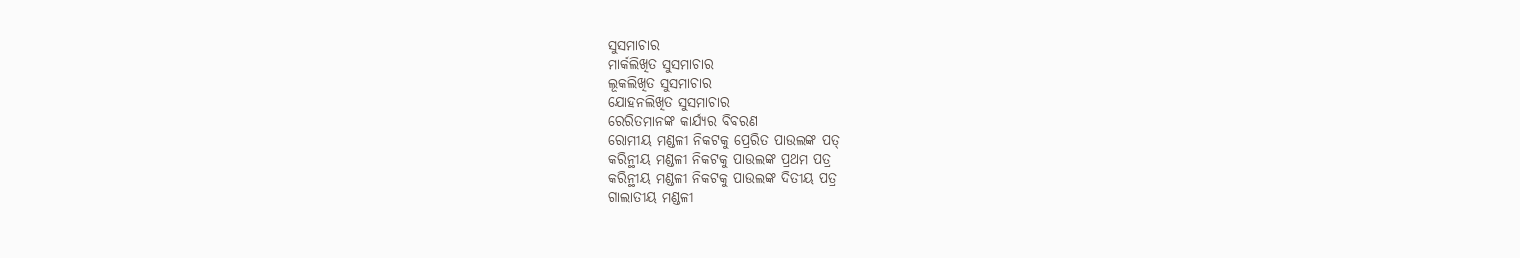ସୁସମାଚାର
ମାର୍କଲିଖିତ ସୁସମାଚାର
ଲୂକଲିଖିତ ସୁସମାଚାର
ଯୋହନଲିଖିତ ସୁସମାଚାର
ରେରିତମାନଙ୍କ କାର୍ଯ୍ୟର ବିବରଣ
ରୋମୀୟ ମଣ୍ଡଳୀ ନିକଟକୁ ପ୍ରେରିତ ପାଉଲଙ୍କ ପତ୍
କରିନ୍ଥୀୟ ମଣ୍ଡଳୀ ନିକଟକୁ ପାଉଲଙ୍କ ପ୍ରଥମ ପତ୍ର
କରିନ୍ଥୀୟ ମଣ୍ଡଳୀ ନିକଟକୁ ପାଉଲଙ୍କ ଦିତୀୟ ପତ୍ର
ଗାଲାତୀୟ ମଣ୍ଡଳୀ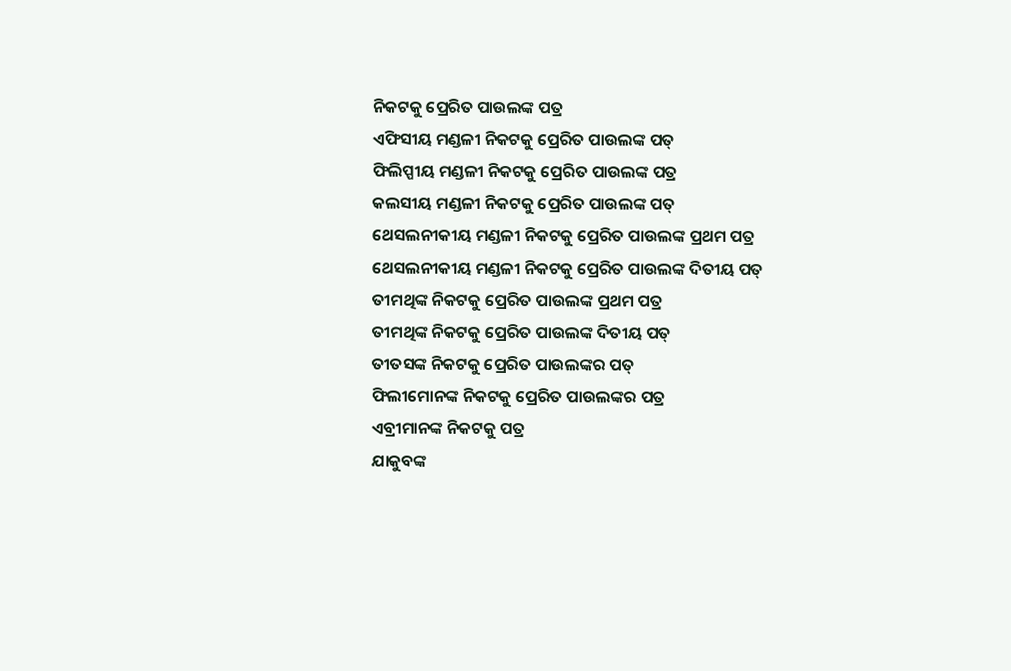ନିକଟକୁ ପ୍ରେରିତ ପାଉଲଙ୍କ ପତ୍ର
ଏଫିସୀୟ ମଣ୍ଡଳୀ ନିକଟକୁ ପ୍ରେରିତ ପାଉଲଙ୍କ ପତ୍
ଫିଲିପ୍ପୀୟ ମଣ୍ଡଳୀ ନିକଟକୁ ପ୍ରେରିତ ପାଉଲଙ୍କ ପତ୍ର
କଲସୀୟ ମଣ୍ଡଳୀ ନିକଟକୁ ପ୍ରେରିତ ପାଉଲଙ୍କ ପତ୍
ଥେସଲନୀକୀୟ ମଣ୍ଡଳୀ ନିକଟକୁ ପ୍ରେରିତ ପାଉଲଙ୍କ ପ୍ରଥମ ପତ୍ର
ଥେସଲନୀକୀୟ ମଣ୍ଡଳୀ ନିକଟକୁ ପ୍ରେରିତ ପାଉଲଙ୍କ ଦିତୀୟ ପତ୍
ତୀମଥିଙ୍କ ନିକଟକୁ ପ୍ରେରିତ ପାଉଲଙ୍କ ପ୍ରଥମ ପତ୍ର
ତୀମଥିଙ୍କ ନିକଟକୁ ପ୍ରେରିତ ପାଉଲଙ୍କ ଦିତୀୟ ପତ୍
ତୀତସଙ୍କ ନିକଟକୁ ପ୍ରେରିତ ପାଉଲଙ୍କର ପତ୍
ଫିଲୀମୋନଙ୍କ ନିକଟକୁ ପ୍ରେରିତ ପାଉଲଙ୍କର ପତ୍ର
ଏବ୍ରୀମାନଙ୍କ ନିକଟକୁ ପତ୍ର
ଯାକୁବଙ୍କ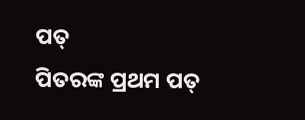ପତ୍
ପିତରଙ୍କ ପ୍ରଥମ ପତ୍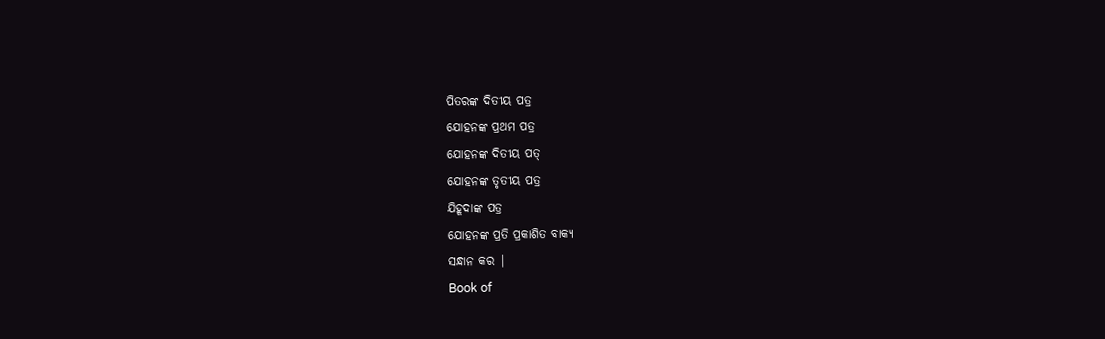ପିତରଙ୍କ ଦିତୀୟ ପତ୍ର
ଯୋହନଙ୍କ ପ୍ରଥମ ପତ୍ର
ଯୋହନଙ୍କ ଦିତୀୟ ପତ୍
ଯୋହନଙ୍କ ତୃତୀୟ ପତ୍ର
ଯିହୂଦାଙ୍କ ପତ୍ର
ଯୋହନଙ୍କ ପ୍ରତି ପ୍ରକାଶିତ ବାକ୍ୟ
ସନ୍ଧାନ କର |
Book of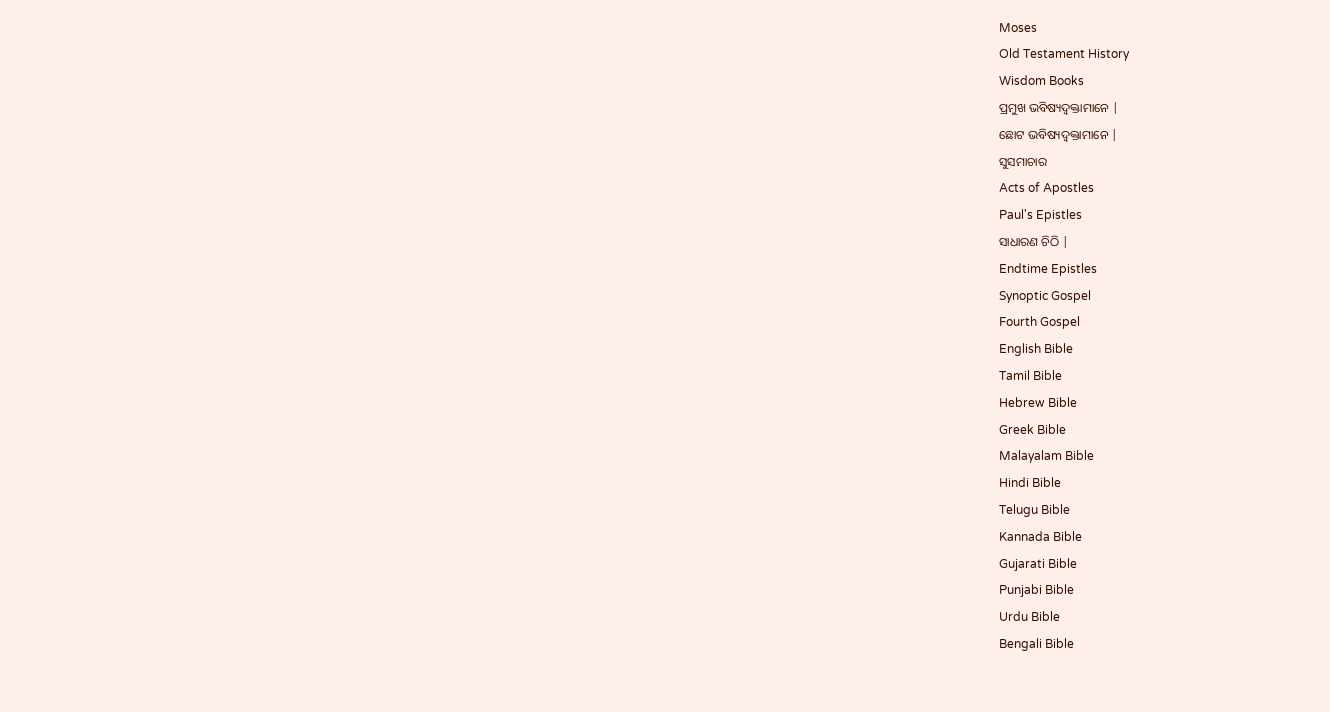Moses
Old Testament History
Wisdom Books
ପ୍ରମୁଖ ଭବିଷ୍ୟଦ୍ବକ୍ତାମାନେ |
ଛୋଟ ଭବିଷ୍ୟଦ୍ବକ୍ତାମାନେ |
ସୁସମାଚାର
Acts of Apostles
Paul's Epistles
ସାଧାରଣ ଚିଠି |
Endtime Epistles
Synoptic Gospel
Fourth Gospel
English Bible
Tamil Bible
Hebrew Bible
Greek Bible
Malayalam Bible
Hindi Bible
Telugu Bible
Kannada Bible
Gujarati Bible
Punjabi Bible
Urdu Bible
Bengali Bible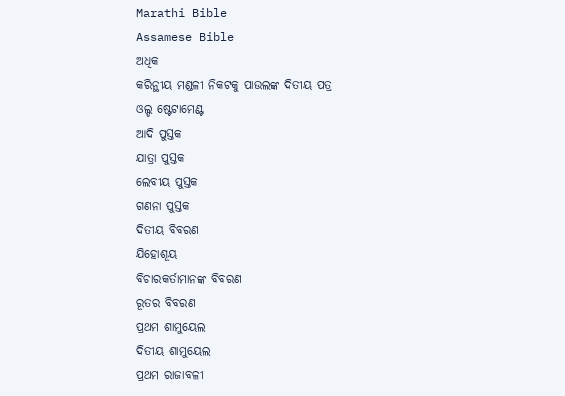Marathi Bible
Assamese Bible
ଅଧିକ
କରିନ୍ଥୀୟ ମଣ୍ଡଳୀ ନିକଟକୁ ପାଉଲଙ୍କ ଦିତୀୟ ପତ୍ର
ଓଲ୍ଡ ଷ୍ଟେଟାମେଣ୍ଟ
ଆଦି ପୁସ୍ତକ
ଯାତ୍ରା ପୁସ୍ତକ
ଲେବୀୟ ପୁସ୍ତକ
ଗଣନା ପୁସ୍ତକ
ଦିତୀୟ ବିବରଣ
ଯିହୋଶୂୟ
ବିଚାରକର୍ତାମାନଙ୍କ ବିବରଣ
ରୂତର ବିବରଣ
ପ୍ରଥମ ଶାମୁୟେଲ
ଦିତୀୟ ଶାମୁୟେଲ
ପ୍ରଥମ ରାଜାବଳୀ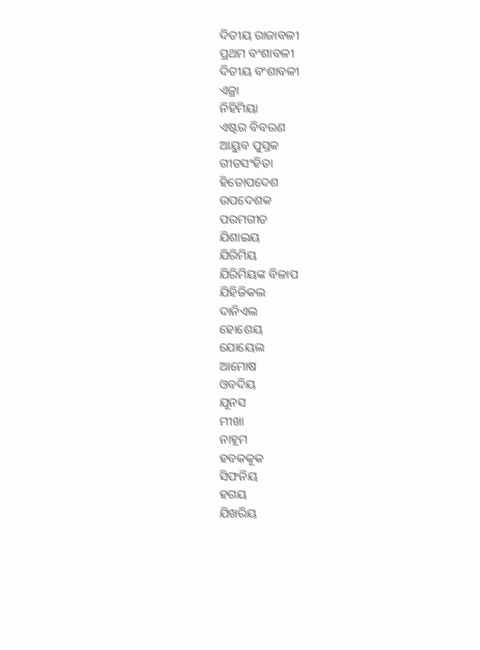ଦିତୀୟ ରାଜାବଳୀ
ପ୍ରଥମ ବଂଶାବଳୀ
ଦିତୀୟ ବଂଶାବଳୀ
ଏଜ୍ରା
ନିହିମିୟା
ଏଷ୍ଟର ବିବରଣ
ଆୟୁବ ପୁସ୍ତକ
ଗୀତସଂହିତା
ହିତୋପଦେଶ
ଉପଦେଶକ
ପରମଗୀତ
ଯିଶାଇୟ
ଯିରିମିୟ
ଯିରିମିୟଙ୍କ ବିଳାପ
ଯିହିଜିକଲ
ଦାନିଏଲ
ହୋଶେୟ
ଯୋୟେଲ
ଆମୋଷ
ଓବଦିୟ
ଯୂନସ
ମୀଖା
ନାହୂମ
ହବକକୂକ
ସିଫନିୟ
ହଗୟ
ଯିଖରିୟ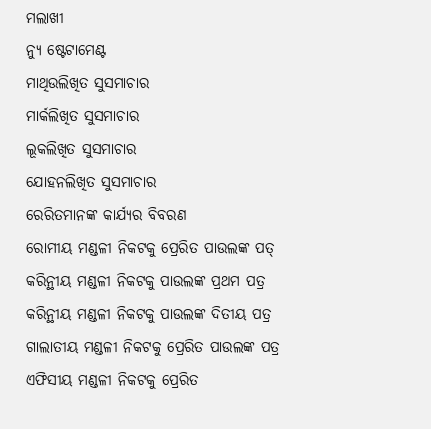ମଲାଖୀ
ନ୍ୟୁ ଷ୍ଟେଟାମେଣ୍ଟ
ମାଥିଉଲିଖିତ ସୁସମାଚାର
ମାର୍କଲିଖିତ ସୁସମାଚାର
ଲୂକଲିଖିତ ସୁସମାଚାର
ଯୋହନଲିଖିତ ସୁସମାଚାର
ରେରିତମାନଙ୍କ କାର୍ଯ୍ୟର ବିବରଣ
ରୋମୀୟ ମଣ୍ଡଳୀ ନିକଟକୁ ପ୍ରେରିତ ପାଉଲଙ୍କ ପତ୍
କରିନ୍ଥୀୟ ମଣ୍ଡଳୀ ନିକଟକୁ ପାଉଲଙ୍କ ପ୍ରଥମ ପତ୍ର
କରିନ୍ଥୀୟ ମଣ୍ଡଳୀ ନିକଟକୁ ପାଉଲଙ୍କ ଦିତୀୟ ପତ୍ର
ଗାଲାତୀୟ ମଣ୍ଡଳୀ ନିକଟକୁ ପ୍ରେରିତ ପାଉଲଙ୍କ ପତ୍ର
ଏଫିସୀୟ ମଣ୍ଡଳୀ ନିକଟକୁ ପ୍ରେରିତ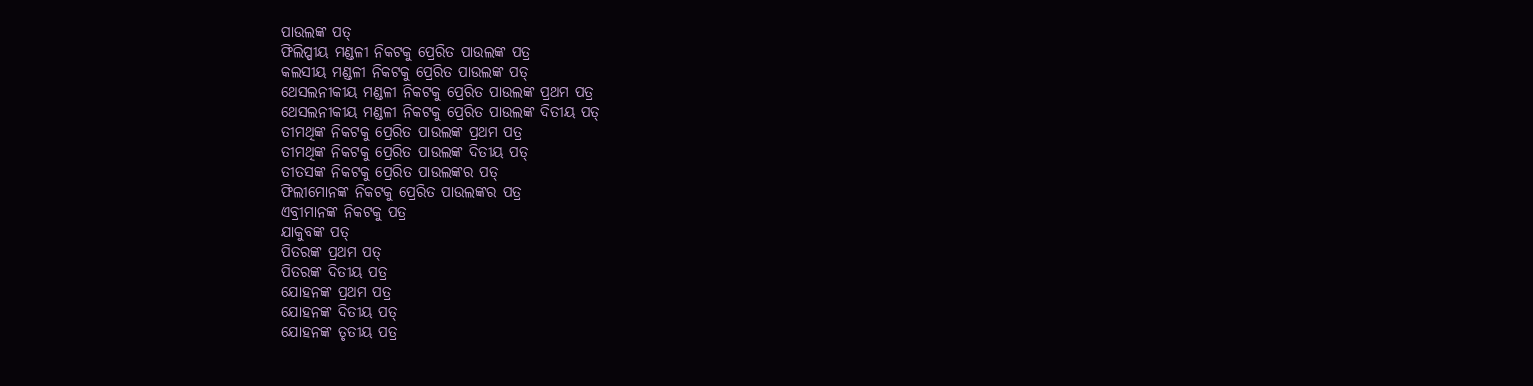ପାଉଲଙ୍କ ପତ୍
ଫିଲିପ୍ପୀୟ ମଣ୍ଡଳୀ ନିକଟକୁ ପ୍ରେରିତ ପାଉଲଙ୍କ ପତ୍ର
କଲସୀୟ ମଣ୍ଡଳୀ ନିକଟକୁ ପ୍ରେରିତ ପାଉଲଙ୍କ ପତ୍
ଥେସଲନୀକୀୟ ମଣ୍ଡଳୀ ନିକଟକୁ ପ୍ରେରିତ ପାଉଲଙ୍କ ପ୍ରଥମ ପତ୍ର
ଥେସଲନୀକୀୟ ମଣ୍ଡଳୀ ନିକଟକୁ ପ୍ରେରିତ ପାଉଲଙ୍କ ଦିତୀୟ ପତ୍
ତୀମଥିଙ୍କ ନିକଟକୁ ପ୍ରେରିତ ପାଉଲଙ୍କ ପ୍ରଥମ ପତ୍ର
ତୀମଥିଙ୍କ ନିକଟକୁ ପ୍ରେରିତ ପାଉଲଙ୍କ ଦିତୀୟ ପତ୍
ତୀତସଙ୍କ ନିକଟକୁ ପ୍ରେରିତ ପାଉଲଙ୍କର ପତ୍
ଫିଲୀମୋନଙ୍କ ନିକଟକୁ ପ୍ରେରିତ ପାଉଲଙ୍କର ପତ୍ର
ଏବ୍ରୀମାନଙ୍କ ନିକଟକୁ ପତ୍ର
ଯାକୁବଙ୍କ ପତ୍
ପିତରଙ୍କ ପ୍ରଥମ ପତ୍
ପିତରଙ୍କ ଦିତୀୟ ପତ୍ର
ଯୋହନଙ୍କ ପ୍ରଥମ ପତ୍ର
ଯୋହନଙ୍କ ଦିତୀୟ ପତ୍
ଯୋହନଙ୍କ ତୃତୀୟ ପତ୍ର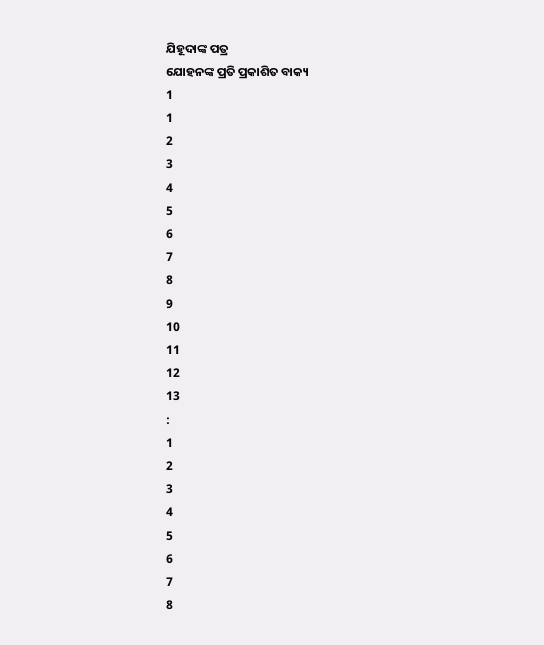ଯିହୂଦାଙ୍କ ପତ୍ର
ଯୋହନଙ୍କ ପ୍ରତି ପ୍ରକାଶିତ ବାକ୍ୟ
1
1
2
3
4
5
6
7
8
9
10
11
12
13
:
1
2
3
4
5
6
7
8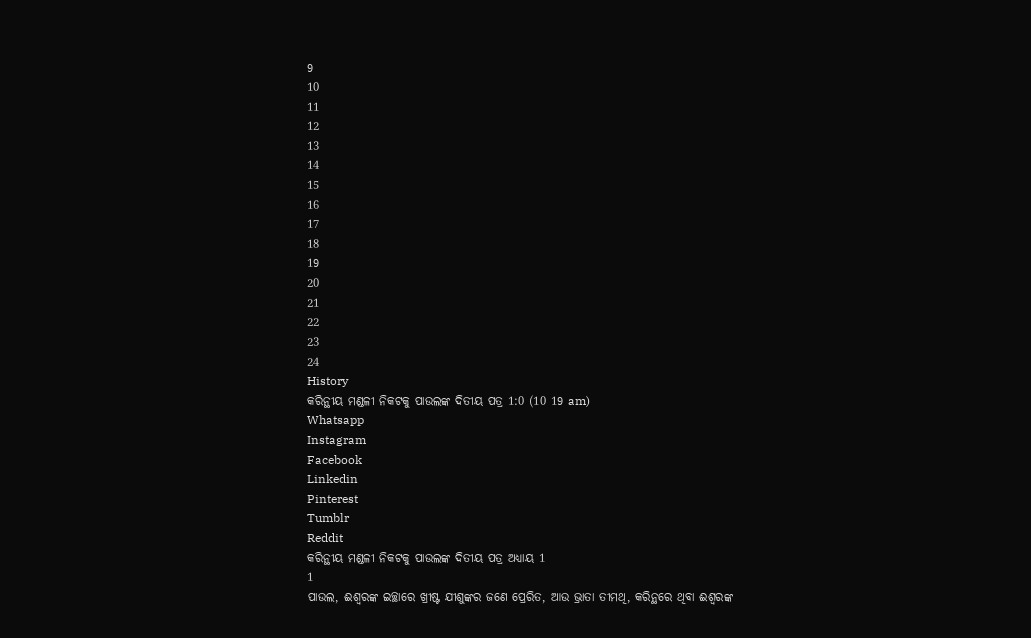9
10
11
12
13
14
15
16
17
18
19
20
21
22
23
24
History
କରିନ୍ଥୀୟ ମଣ୍ଡଳୀ ନିକଟକୁ ପାଉଲଙ୍କ ଦିତୀୟ ପତ୍ର 1:0 (10 19 am)
Whatsapp
Instagram
Facebook
Linkedin
Pinterest
Tumblr
Reddit
କରିନ୍ଥୀୟ ମଣ୍ଡଳୀ ନିକଟକୁ ପାଉଲଙ୍କ ଦିତୀୟ ପତ୍ର ଅଧ୍ୟାୟ 1
1
ପାଉଲ, ଈଶ୍ଵରଙ୍କ ଇଚ୍ଛାରେ ଖ୍ରୀଷ୍ଟ ଯୀଶୁଙ୍କର ଜଣେ ପ୍ରେରିତ, ଆଉ ଭ୍ରାତା ତୀମଥି, କରିନ୍ଥରେ ଥିବା ଈଶ୍ଵରଙ୍କ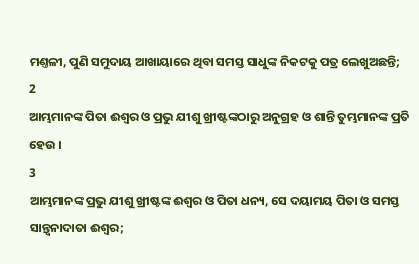ମଣ୍ତଳୀ, ପୁଣି ସମୁଦାୟ ଆଖାୟାରେ ଥିବା ସମସ୍ତ ସାଧୁଙ୍କ ନିକଟକୁ ପତ୍ର ଲେଖୁଅଛନ୍ତି;
2
ଆମ୍ଭମାନଙ୍କ ପିତା ଈଶ୍ଵର ଓ ପ୍ରଭୁ ଯୀଶୁ ଖ୍ରୀଷ୍ଟଙ୍କଠାରୁ ଅନୁଗ୍ରହ ଓ ଶାନ୍ତି ତୁମ୍ଭମାନଙ୍କ ପ୍ରତି ହେଉ ।
3
ଆମ୍ଭମାନଙ୍କ ପ୍ରଭୁ ଯୀଶୁ ଖ୍ରୀଷ୍ଟଙ୍କ ଈଶ୍ଵର ଓ ପିତା ଧନ୍ୟ, ସେ ଦୟାମୟ ପିତା ଓ ସମସ୍ତ ସାନ୍ତ୍ଵନାଦାତା ଈଶ୍ଵର;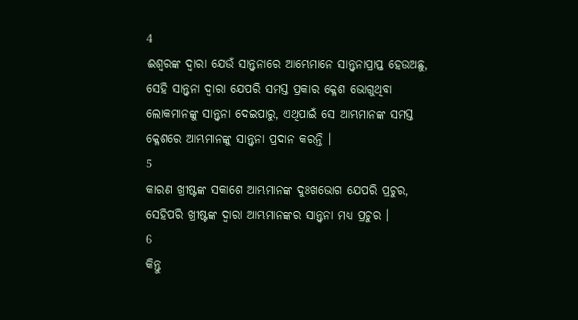4
ଈଶ୍ଵରଙ୍କ ଦ୍ଵାରା ଯେଉଁ ସାନ୍ତ୍ଵନାରେ ଆମ୍ଭେମାନେ ସାନ୍ତ୍ଵନାପ୍ରାପ୍ତ ହେଉଅଛୁ, ସେହି ସାନ୍ତ୍ଵନା ଦ୍ଵାରା ଯେପରି ସମସ୍ତ ପ୍ରକାର କ୍ଳେଶ ଭୋଗୁଥିବା ଲୋକମାନଙ୍କୁ ସାନ୍ତ୍ଵନା ଦେଇପାରୁ, ଏଥିପାଇଁ ସେ ଆମ୍ଭମାନଙ୍କ ସମସ୍ତ କ୍ଳେଶରେ ଆମ୍ଭମାନଙ୍କୁ ସାନ୍ତ୍ଵନା ପ୍ରଦାନ କରନ୍ତି ।
5
କାରଣ ଖ୍ରୀଷ୍ଟଙ୍କ ସକାଶେ ଆମ୍ଭମାନଙ୍କ ଦୁଃଖଭୋଗ ଯେପରି ପ୍ରଚୁର, ସେହିପରି ଖ୍ରୀଷ୍ଟଙ୍କ ଦ୍ଵାରା ଆମ୍ଭମାନଙ୍କର ସାନ୍ତ୍ଵନା ମଧ୍ୟ ପ୍ରଚୁର ।
6
କିନ୍ତୁ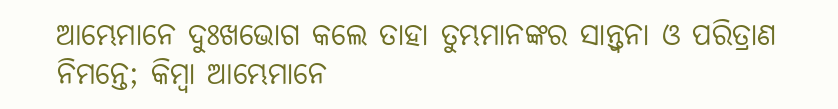ଆମ୍ଭେମାନେ ଦୁଃଖଭୋଗ କଲେ ତାହା ତୁମ୍ଭମାନଙ୍କର ସାନ୍ତ୍ଵନା ଓ ପରିତ୍ରାଣ ନିମନ୍ତେ; କିମ୍ଵା ଆମ୍ଭେମାନେ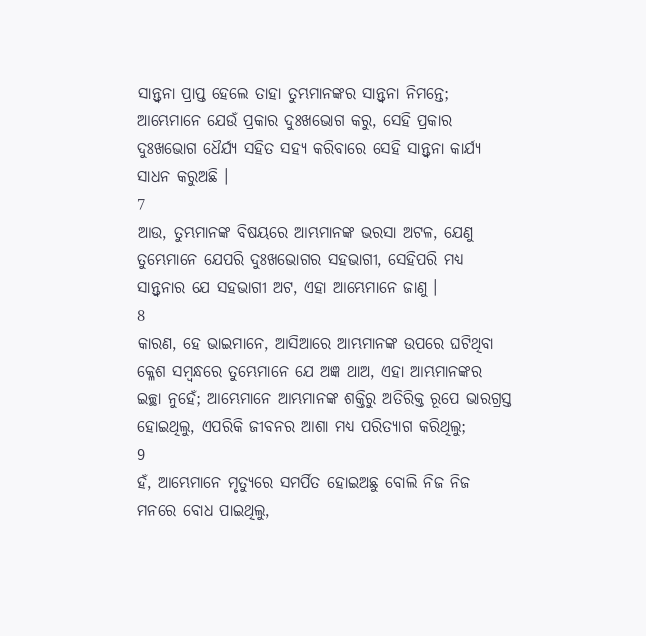ସାନ୍ତ୍ଵନା ପ୍ରାପ୍ତ ହେଲେ ତାହା ତୁମ୍ଭମାନଙ୍କର ସାନ୍ତ୍ଵନା ନିମନ୍ତେ; ଆମ୍ଭେମାନେ ଯେଉଁ ପ୍ରକାର ଦୁଃଖଭୋଗ କରୁ, ସେହି ପ୍ରକାର ଦୁଃଖଭୋଗ ଧୈର୍ଯ୍ୟ ସହିତ ସହ୍ୟ କରିବାରେ ସେହି ସାନ୍ତ୍ଵନା କାର୍ଯ୍ୟ ସାଧନ କରୁଅଛି ।
7
ଆଉ, ତୁମ୍ଭମାନଙ୍କ ବିଷୟରେ ଆମ୍ଭମାନଙ୍କ ଭରସା ଅଟଳ, ଯେଣୁ ତୁମ୍ଭେମାନେ ଯେପରି ଦୁଃଖଭୋଗର ସହଭାଗୀ, ସେହିପରି ମଧ୍ୟ ସାନ୍ତ୍ଵନାର ଯେ ସହଭାଗୀ ଅଟ, ଏହା ଆମ୍ଭେମାନେ ଜାଣୁ ।
8
କାରଣ, ହେ ଭାଇମାନେ, ଆସିଆରେ ଆମ୍ଭମାନଙ୍କ ଉପରେ ଘଟିଥିବା କ୍ଳେଶ ସମ୍ଵନ୍ଧରେ ତୁମ୍ଭେମାନେ ଯେ ଅଜ୍ଞ ଥାଅ, ଏହା ଆମ୍ଭମାନଙ୍କର ଇଚ୍ଛା ନୁହେଁ; ଆମ୍ଭେମାନେ ଆମ୍ଭମାନଙ୍କ ଶକ୍ତିରୁ ଅତିରିକ୍ତ ରୂପେ ଭାରଗ୍ରସ୍ତ ହୋଇଥିଲୁ, ଏପରିକି ଜୀବନର ଆଶା ମଧ୍ୟ ପରିତ୍ୟାଗ କରିଥିଲୁ;
9
ହଁ, ଆମ୍ଭେମାନେ ମୃତ୍ୟୁରେ ସମର୍ପିତ ହୋଇଅଛୁ ବୋଲି ନିଜ ନିଜ ମନରେ ବୋଧ ପାଇଥିଲୁ,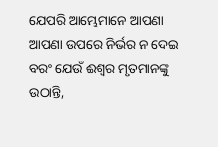ଯେପରି ଆମ୍ଭେମାନେ ଆପଣା ଆପଣା ଉପରେ ନିର୍ଭର ନ ଦେଇ ବରଂ ଯେଉଁ ଈଶ୍ଵର ମୃତମାନଙ୍କୁ ଉଠାନ୍ତି,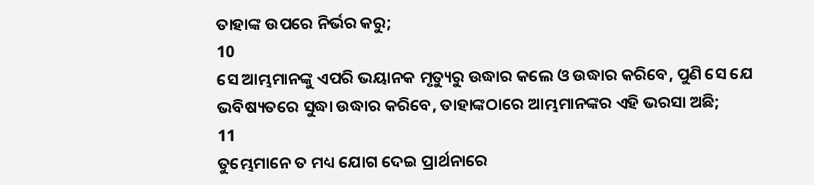ତାହାଙ୍କ ଉପରେ ନିର୍ଭର କରୁ;
10
ସେ ଆମ୍ଭମାନଙ୍କୁ ଏପରି ଭୟାନକ ମୃତ୍ୟୁରୁ ଉଦ୍ଧାର କଲେ ଓ ଉଦ୍ଧାର କରିବେ, ପୁଣି ସେ ଯେ ଭବିଷ୍ୟତରେ ସୁଦ୍ଧା ଉଦ୍ଧାର କରିବେ, ତାହାଙ୍କଠାରେ ଆମ୍ଭମାନଙ୍କର ଏହି ଭରସା ଅଛି;
11
ତୁମ୍ଭେମାନେ ତ ମଧ୍ୟ ଯୋଗ ଦେଇ ପ୍ରାର୍ଥନାରେ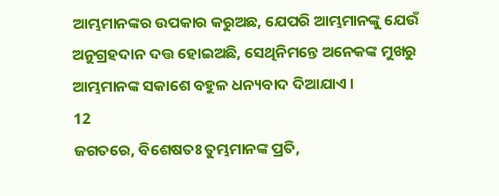ଆମ୍ଭମାନଙ୍କର ଉପକାର କରୁଅଛ, ଯେପରି ଆମ୍ଭମାନଙ୍କୁ ଯେଉଁ ଅନୁଗ୍ରହଦାନ ଦତ୍ତ ହୋଇଅଛି, ସେଥିନିମନ୍ତେ ଅନେକଙ୍କ ମୁଖରୁ ଆମ୍ଭମାନଙ୍କ ସକାଶେ ବହୁଳ ଧନ୍ୟବାଦ ଦିଆଯାଏ ।
12
ଜଗତରେ, ବିଶେଷତଃ ତୁମ୍ଭମାନଙ୍କ ପ୍ରତି,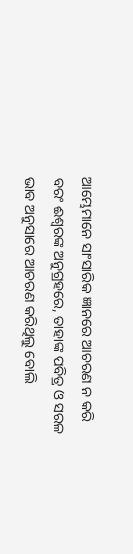ଆମ୍ଭେମାନେ ସାଂସାରିକ ଜ୍ଞାନରେ ଆଚରଣ ନ କରି ବରଂ ଈଶ୍ଵରଙ୍କ ଅନୁଗ୍ରହରେ, ତାହାଙ୍କ ପବିତ୍ର ଓ ସରଳ ଭାବ ଅନୁସାରେ ଆଚରଣ କରିଥିଲୁ ବୋଲି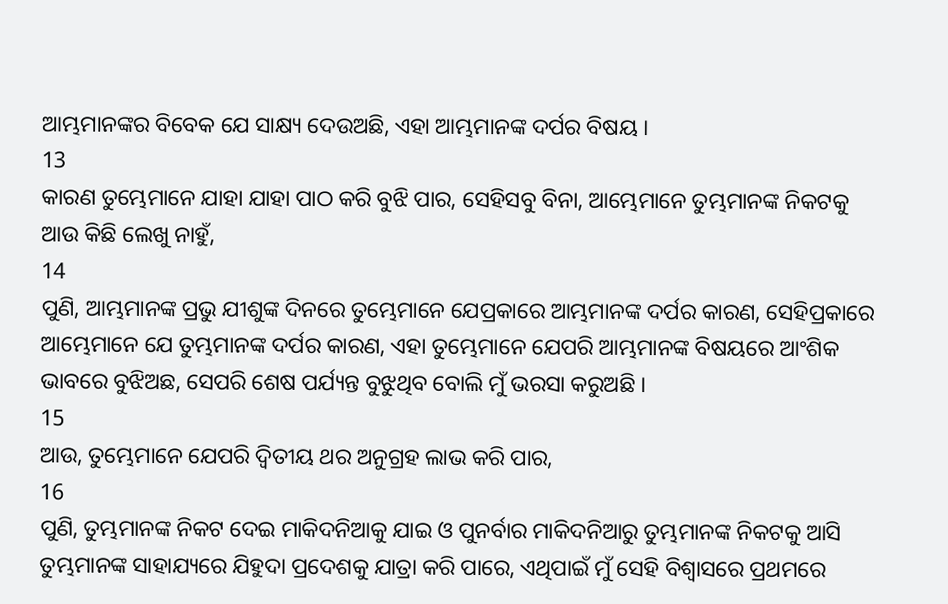ଆମ୍ଭମାନଙ୍କର ବିବେକ ଯେ ସାକ୍ଷ୍ୟ ଦେଉଅଛି, ଏହା ଆମ୍ଭମାନଙ୍କ ଦର୍ପର ବିଷୟ ।
13
କାରଣ ତୁମ୍ଭେମାନେ ଯାହା ଯାହା ପାଠ କରି ବୁଝି ପାର, ସେହିସବୁ ବିନା, ଆମ୍ଭେମାନେ ତୁମ୍ଭମାନଙ୍କ ନିକଟକୁ ଆଉ କିଛି ଲେଖୁ ନାହୁଁ,
14
ପୁଣି, ଆମ୍ଭମାନଙ୍କ ପ୍ରଭୁ ଯୀଶୁଙ୍କ ଦିନରେ ତୁମ୍ଭେମାନେ ଯେପ୍ରକାରେ ଆମ୍ଭମାନଙ୍କ ଦର୍ପର କାରଣ, ସେହିପ୍ରକାରେ ଆମ୍ଭେମାନେ ଯେ ତୁମ୍ଭମାନଙ୍କ ଦର୍ପର କାରଣ, ଏହା ତୁମ୍ଭେମାନେ ଯେପରି ଆମ୍ଭମାନଙ୍କ ବିଷୟରେ ଆଂଶିକ ଭାବରେ ବୁଝିଅଛ, ସେପରି ଶେଷ ପର୍ଯ୍ୟନ୍ତ ବୁଝୁଥିବ ବୋଲି ମୁଁ ଭରସା କରୁଅଛି ।
15
ଆଉ, ତୁମ୍ଭେମାନେ ଯେପରି ଦ୍ଵିତୀୟ ଥର ଅନୁଗ୍ରହ ଲାଭ କରି ପାର,
16
ପୁଣି, ତୁମ୍ଭମାନଙ୍କ ନିକଟ ଦେଇ ମାକିଦନିଆକୁ ଯାଇ ଓ ପୁନର୍ବାର ମାକିଦନିଆରୁ ତୁମ୍ଭମାନଙ୍କ ନିକଟକୁ ଆସି ତୁମ୍ଭମାନଙ୍କ ସାହାଯ୍ୟରେ ଯିହୁଦା ପ୍ରଦେଶକୁ ଯାତ୍ରା କରି ପାରେ, ଏଥିପାଇଁ ମୁଁ ସେହି ବିଶ୍ଵାସରେ ପ୍ରଥମରେ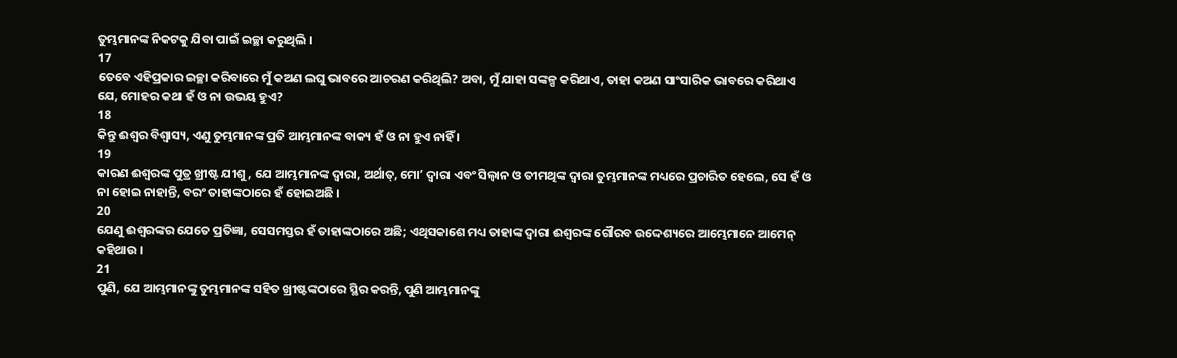ତୁମ୍ଭମାନଙ୍କ ନିକଟକୁ ଯିବା ପାଇଁ ଇଚ୍ଛା କରୁଥିଲି ।
17
ତେବେ ଏହିପ୍ରକାର ଇଚ୍ଛା କରିବାରେ ମୁଁ କଅଣ ଲଘୁ ଭାବରେ ଆଚରଣ କରିଥିଲି? ଅବା, ମୁଁ ଯାହା ସଙ୍କଳ୍ପ କରିଥାଏ, ତାହା କଅଣ ସାଂସାରିକ ଭାବରେ କରିଥାଏ ଯେ, ମୋହର କଥା ହଁ ଓ ନା ଉଭୟ ହୁଏ?
18
କିନ୍ତୁ ଈଶ୍ଵର ବିଶ୍ଵାସ୍ୟ, ଏଣୁ ତୁମ୍ଭମାନଙ୍କ ପ୍ରତି ଆମ୍ଭମାନଙ୍କ ବାକ୍ୟ ହଁ ଓ ନା ହୁଏ ନାହିଁ ।
19
କାରଣ ଈଶ୍ଵରଙ୍କ ପୁତ୍ର ଖ୍ରୀଷ୍ଟ ଯୀଶୁ, ଯେ ଆମ୍ଭମାନଙ୍କ ଦ୍ଵାରା, ଅର୍ଥାତ୍, ମୋʼ ଦ୍ଵାରା ଏବଂ ସିଲ୍ଵାନ ଓ ତୀମଥିଙ୍କ ଦ୍ଵାରା ତୁମ୍ଭମାନଙ୍କ ମଧ୍ୟରେ ପ୍ରଚାରିତ ହେଲେ, ସେ ହଁ ଓ ନା ହୋଇ ନାହାନ୍ତି, ବରଂ ତାହାଙ୍କଠାରେ ହଁ ହୋଇଅଛି ।
20
ଯେଣୁ ଈଶ୍ଵରଙ୍କର ଯେତେ ପ୍ରତିଜ୍ଞା, ସେସମସ୍ତର ହଁ ତାହାଙ୍କଠାରେ ଅଛି; ଏଥିସକାଶେ ମଧ୍ୟ ତାହାଙ୍କ ଦ୍ଵାରା ଈଶ୍ଵରଙ୍କ ଗୌରବ ଉଦ୍ଦେଶ୍ୟରେ ଆମ୍ଭେମାନେ ଆମେନ୍ କହିଥାଉ ।
21
ପୁଣି, ଯେ ଆମ୍ଭମାନଙ୍କୁ ତୁମ୍ଭମାନଙ୍କ ସହିତ ଖ୍ରୀଷ୍ଟଙ୍କଠାରେ ସ୍ଥିର କରନ୍ତି, ପୁଣି ଆମ୍ଭମାନଙ୍କୁ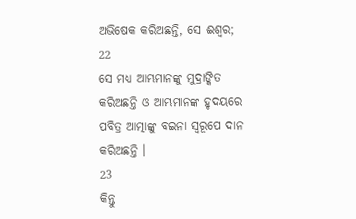ଅଭିଷେକ କରିଅଛନ୍ତି, ସେ ଈଶ୍ଵର;
22
ସେ ମଧ୍ୟ ଆମ୍ଭମାନଙ୍କୁ ମୁଦ୍ରାଙ୍କିତ କରିଅଛନ୍ତି ଓ ଆମ୍ଭମାନଙ୍କ ହୃଦୟରେ ପବିତ୍ର ଆତ୍ମାଙ୍କୁ ବଇନା ସ୍ଵରୂପେ ଦାନ କରିଅଛନ୍ତି ।
23
କିନ୍ତୁ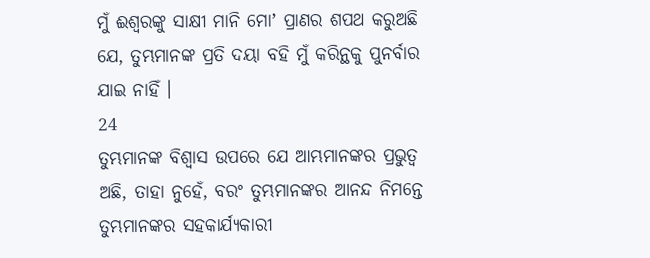ମୁଁ ଈଶ୍ଵରଙ୍କୁ ସାକ୍ଷୀ ମାନି ମୋʼ ପ୍ରାଣର ଶପଥ କରୁଅଛି ଯେ, ତୁମ୍ଭମାନଙ୍କ ପ୍ରତି ଦୟା ବହି ମୁଁ କରିନ୍ଥକୁ ପୁନର୍ବାର ଯାଇ ନାହିଁ ।
24
ତୁମ୍ଭମାନଙ୍କ ବିଶ୍ଵାସ ଉପରେ ଯେ ଆମ୍ଭମାନଙ୍କର ପ୍ରଭୁତ୍ଵ ଅଛି, ତାହା ନୁହେଁ, ବରଂ ତୁମ୍ଭମାନଙ୍କର ଆନନ୍ଦ ନିମନ୍ତେ ତୁମ୍ଭମାନଙ୍କର ସହକାର୍ଯ୍ୟକାରୀ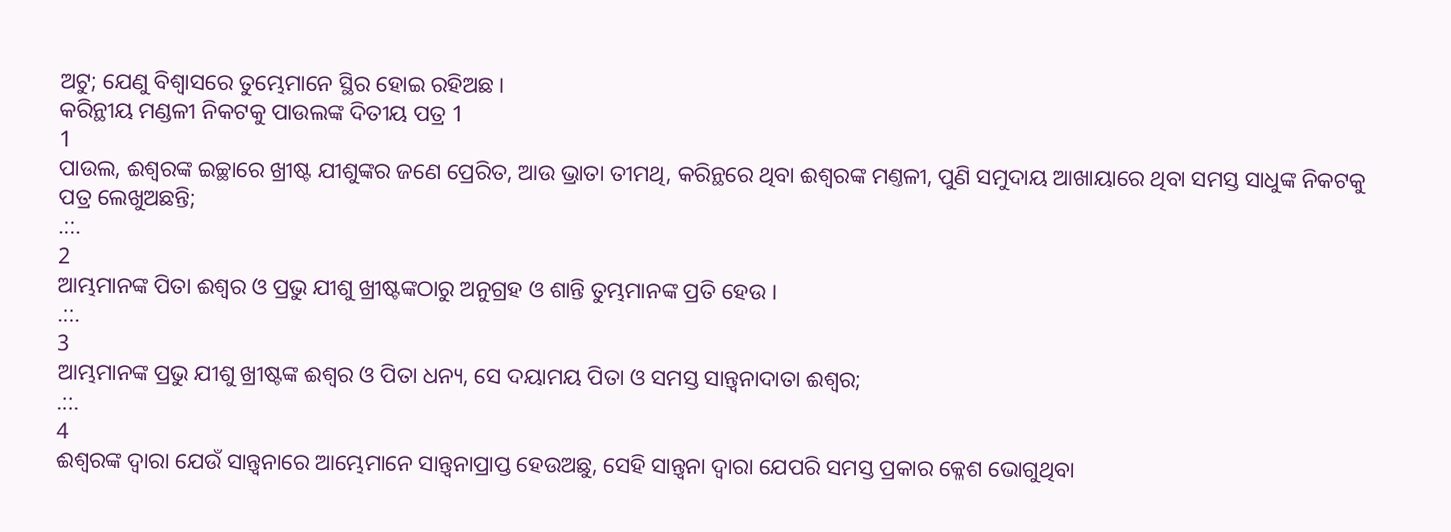ଅଟୁ; ଯେଣୁ ବିଶ୍ଵାସରେ ତୁମ୍ଭେମାନେ ସ୍ଥିର ହୋଇ ରହିଅଛ ।
କରିନ୍ଥୀୟ ମଣ୍ଡଳୀ ନିକଟକୁ ପାଉଲଙ୍କ ଦିତୀୟ ପତ୍ର 1
1
ପାଉଲ, ଈଶ୍ଵରଙ୍କ ଇଚ୍ଛାରେ ଖ୍ରୀଷ୍ଟ ଯୀଶୁଙ୍କର ଜଣେ ପ୍ରେରିତ, ଆଉ ଭ୍ରାତା ତୀମଥି, କରିନ୍ଥରେ ଥିବା ଈଶ୍ଵରଙ୍କ ମଣ୍ତଳୀ, ପୁଣି ସମୁଦାୟ ଆଖାୟାରେ ଥିବା ସମସ୍ତ ସାଧୁଙ୍କ ନିକଟକୁ ପତ୍ର ଲେଖୁଅଛନ୍ତି;
.::.
2
ଆମ୍ଭମାନଙ୍କ ପିତା ଈଶ୍ଵର ଓ ପ୍ରଭୁ ଯୀଶୁ ଖ୍ରୀଷ୍ଟଙ୍କଠାରୁ ଅନୁଗ୍ରହ ଓ ଶାନ୍ତି ତୁମ୍ଭମାନଙ୍କ ପ୍ରତି ହେଉ ।
.::.
3
ଆମ୍ଭମାନଙ୍କ ପ୍ରଭୁ ଯୀଶୁ ଖ୍ରୀଷ୍ଟଙ୍କ ଈଶ୍ଵର ଓ ପିତା ଧନ୍ୟ, ସେ ଦୟାମୟ ପିତା ଓ ସମସ୍ତ ସାନ୍ତ୍ଵନାଦାତା ଈଶ୍ଵର;
.::.
4
ଈଶ୍ଵରଙ୍କ ଦ୍ଵାରା ଯେଉଁ ସାନ୍ତ୍ଵନାରେ ଆମ୍ଭେମାନେ ସାନ୍ତ୍ଵନାପ୍ରାପ୍ତ ହେଉଅଛୁ, ସେହି ସାନ୍ତ୍ଵନା ଦ୍ଵାରା ଯେପରି ସମସ୍ତ ପ୍ରକାର କ୍ଳେଶ ଭୋଗୁଥିବା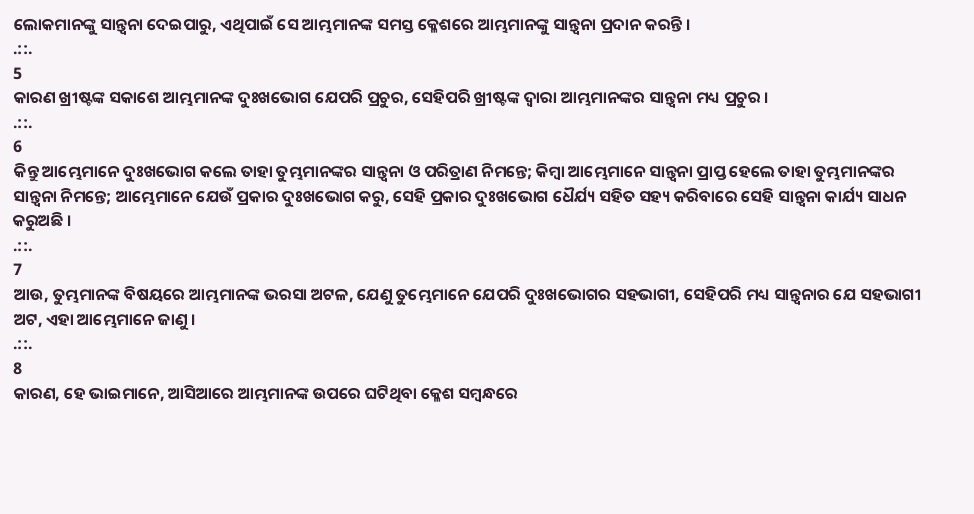ଲୋକମାନଙ୍କୁ ସାନ୍ତ୍ଵନା ଦେଇପାରୁ, ଏଥିପାଇଁ ସେ ଆମ୍ଭମାନଙ୍କ ସମସ୍ତ କ୍ଳେଶରେ ଆମ୍ଭମାନଙ୍କୁ ସାନ୍ତ୍ଵନା ପ୍ରଦାନ କରନ୍ତି ।
.::.
5
କାରଣ ଖ୍ରୀଷ୍ଟଙ୍କ ସକାଶେ ଆମ୍ଭମାନଙ୍କ ଦୁଃଖଭୋଗ ଯେପରି ପ୍ରଚୁର, ସେହିପରି ଖ୍ରୀଷ୍ଟଙ୍କ ଦ୍ଵାରା ଆମ୍ଭମାନଙ୍କର ସାନ୍ତ୍ଵନା ମଧ୍ୟ ପ୍ରଚୁର ।
.::.
6
କିନ୍ତୁ ଆମ୍ଭେମାନେ ଦୁଃଖଭୋଗ କଲେ ତାହା ତୁମ୍ଭମାନଙ୍କର ସାନ୍ତ୍ଵନା ଓ ପରିତ୍ରାଣ ନିମନ୍ତେ; କିମ୍ଵା ଆମ୍ଭେମାନେ ସାନ୍ତ୍ଵନା ପ୍ରାପ୍ତ ହେଲେ ତାହା ତୁମ୍ଭମାନଙ୍କର ସାନ୍ତ୍ଵନା ନିମନ୍ତେ; ଆମ୍ଭେମାନେ ଯେଉଁ ପ୍ରକାର ଦୁଃଖଭୋଗ କରୁ, ସେହି ପ୍ରକାର ଦୁଃଖଭୋଗ ଧୈର୍ଯ୍ୟ ସହିତ ସହ୍ୟ କରିବାରେ ସେହି ସାନ୍ତ୍ଵନା କାର୍ଯ୍ୟ ସାଧନ କରୁଅଛି ।
.::.
7
ଆଉ, ତୁମ୍ଭମାନଙ୍କ ବିଷୟରେ ଆମ୍ଭମାନଙ୍କ ଭରସା ଅଟଳ, ଯେଣୁ ତୁମ୍ଭେମାନେ ଯେପରି ଦୁଃଖଭୋଗର ସହଭାଗୀ, ସେହିପରି ମଧ୍ୟ ସାନ୍ତ୍ଵନାର ଯେ ସହଭାଗୀ ଅଟ, ଏହା ଆମ୍ଭେମାନେ ଜାଣୁ ।
.::.
8
କାରଣ, ହେ ଭାଇମାନେ, ଆସିଆରେ ଆମ୍ଭମାନଙ୍କ ଉପରେ ଘଟିଥିବା କ୍ଳେଶ ସମ୍ଵନ୍ଧରେ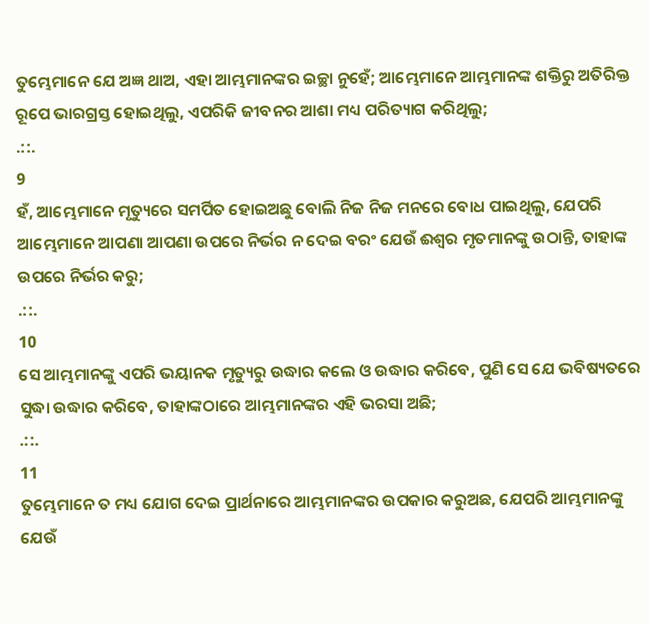ତୁମ୍ଭେମାନେ ଯେ ଅଜ୍ଞ ଥାଅ, ଏହା ଆମ୍ଭମାନଙ୍କର ଇଚ୍ଛା ନୁହେଁ; ଆମ୍ଭେମାନେ ଆମ୍ଭମାନଙ୍କ ଶକ୍ତିରୁ ଅତିରିକ୍ତ ରୂପେ ଭାରଗ୍ରସ୍ତ ହୋଇଥିଲୁ, ଏପରିକି ଜୀବନର ଆଶା ମଧ୍ୟ ପରିତ୍ୟାଗ କରିଥିଲୁ;
.::.
9
ହଁ, ଆମ୍ଭେମାନେ ମୃତ୍ୟୁରେ ସମର୍ପିତ ହୋଇଅଛୁ ବୋଲି ନିଜ ନିଜ ମନରେ ବୋଧ ପାଇଥିଲୁ, ଯେପରି ଆମ୍ଭେମାନେ ଆପଣା ଆପଣା ଉପରେ ନିର୍ଭର ନ ଦେଇ ବରଂ ଯେଉଁ ଈଶ୍ଵର ମୃତମାନଙ୍କୁ ଉଠାନ୍ତି, ତାହାଙ୍କ ଉପରେ ନିର୍ଭର କରୁ;
.::.
10
ସେ ଆମ୍ଭମାନଙ୍କୁ ଏପରି ଭୟାନକ ମୃତ୍ୟୁରୁ ଉଦ୍ଧାର କଲେ ଓ ଉଦ୍ଧାର କରିବେ, ପୁଣି ସେ ଯେ ଭବିଷ୍ୟତରେ ସୁଦ୍ଧା ଉଦ୍ଧାର କରିବେ, ତାହାଙ୍କଠାରେ ଆମ୍ଭମାନଙ୍କର ଏହି ଭରସା ଅଛି;
.::.
11
ତୁମ୍ଭେମାନେ ତ ମଧ୍ୟ ଯୋଗ ଦେଇ ପ୍ରାର୍ଥନାରେ ଆମ୍ଭମାନଙ୍କର ଉପକାର କରୁଅଛ, ଯେପରି ଆମ୍ଭମାନଙ୍କୁ ଯେଉଁ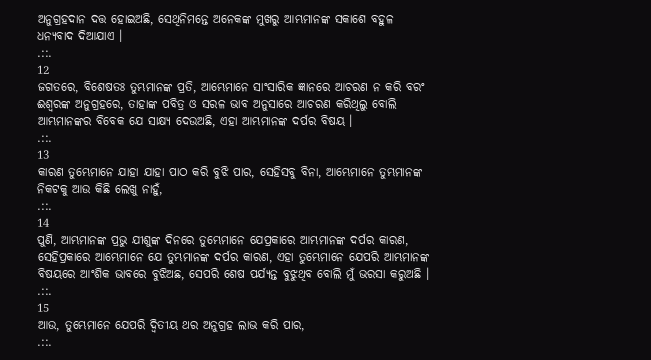ଅନୁଗ୍ରହଦାନ ଦତ୍ତ ହୋଇଅଛି, ସେଥିନିମନ୍ତେ ଅନେକଙ୍କ ମୁଖରୁ ଆମ୍ଭମାନଙ୍କ ସକାଶେ ବହୁଳ ଧନ୍ୟବାଦ ଦିଆଯାଏ ।
.::.
12
ଜଗତରେ, ବିଶେଷତଃ ତୁମ୍ଭମାନଙ୍କ ପ୍ରତି, ଆମ୍ଭେମାନେ ସାଂସାରିକ ଜ୍ଞାନରେ ଆଚରଣ ନ କରି ବରଂ ଈଶ୍ଵରଙ୍କ ଅନୁଗ୍ରହରେ, ତାହାଙ୍କ ପବିତ୍ର ଓ ସରଳ ଭାବ ଅନୁସାରେ ଆଚରଣ କରିଥିଲୁ ବୋଲି ଆମ୍ଭମାନଙ୍କର ବିବେକ ଯେ ସାକ୍ଷ୍ୟ ଦେଉଅଛି, ଏହା ଆମ୍ଭମାନଙ୍କ ଦର୍ପର ବିଷୟ ।
.::.
13
କାରଣ ତୁମ୍ଭେମାନେ ଯାହା ଯାହା ପାଠ କରି ବୁଝି ପାର, ସେହିସବୁ ବିନା, ଆମ୍ଭେମାନେ ତୁମ୍ଭମାନଙ୍କ ନିକଟକୁ ଆଉ କିଛି ଲେଖୁ ନାହୁଁ,
.::.
14
ପୁଣି, ଆମ୍ଭମାନଙ୍କ ପ୍ରଭୁ ଯୀଶୁଙ୍କ ଦିନରେ ତୁମ୍ଭେମାନେ ଯେପ୍ରକାରେ ଆମ୍ଭମାନଙ୍କ ଦର୍ପର କାରଣ, ସେହିପ୍ରକାରେ ଆମ୍ଭେମାନେ ଯେ ତୁମ୍ଭମାନଙ୍କ ଦର୍ପର କାରଣ, ଏହା ତୁମ୍ଭେମାନେ ଯେପରି ଆମ୍ଭମାନଙ୍କ ବିଷୟରେ ଆଂଶିକ ଭାବରେ ବୁଝିଅଛ, ସେପରି ଶେଷ ପର୍ଯ୍ୟନ୍ତ ବୁଝୁଥିବ ବୋଲି ମୁଁ ଭରସା କରୁଅଛି ।
.::.
15
ଆଉ, ତୁମ୍ଭେମାନେ ଯେପରି ଦ୍ଵିତୀୟ ଥର ଅନୁଗ୍ରହ ଲାଭ କରି ପାର,
.::.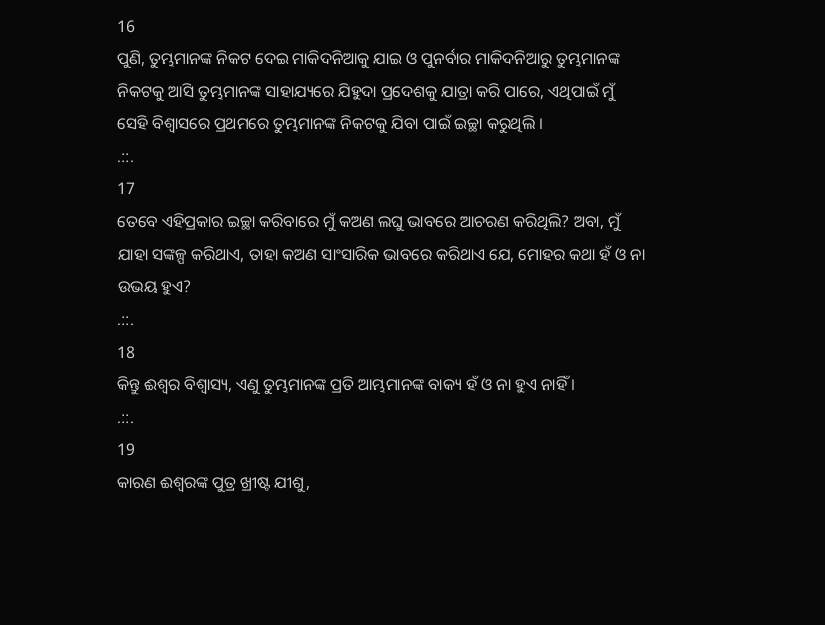16
ପୁଣି, ତୁମ୍ଭମାନଙ୍କ ନିକଟ ଦେଇ ମାକିଦନିଆକୁ ଯାଇ ଓ ପୁନର୍ବାର ମାକିଦନିଆରୁ ତୁମ୍ଭମାନଙ୍କ ନିକଟକୁ ଆସି ତୁମ୍ଭମାନଙ୍କ ସାହାଯ୍ୟରେ ଯିହୁଦା ପ୍ରଦେଶକୁ ଯାତ୍ରା କରି ପାରେ, ଏଥିପାଇଁ ମୁଁ ସେହି ବିଶ୍ଵାସରେ ପ୍ରଥମରେ ତୁମ୍ଭମାନଙ୍କ ନିକଟକୁ ଯିବା ପାଇଁ ଇଚ୍ଛା କରୁଥିଲି ।
.::.
17
ତେବେ ଏହିପ୍ରକାର ଇଚ୍ଛା କରିବାରେ ମୁଁ କଅଣ ଲଘୁ ଭାବରେ ଆଚରଣ କରିଥିଲି? ଅବା, ମୁଁ ଯାହା ସଙ୍କଳ୍ପ କରିଥାଏ, ତାହା କଅଣ ସାଂସାରିକ ଭାବରେ କରିଥାଏ ଯେ, ମୋହର କଥା ହଁ ଓ ନା ଉଭୟ ହୁଏ?
.::.
18
କିନ୍ତୁ ଈଶ୍ଵର ବିଶ୍ଵାସ୍ୟ, ଏଣୁ ତୁମ୍ଭମାନଙ୍କ ପ୍ରତି ଆମ୍ଭମାନଙ୍କ ବାକ୍ୟ ହଁ ଓ ନା ହୁଏ ନାହିଁ ।
.::.
19
କାରଣ ଈଶ୍ଵରଙ୍କ ପୁତ୍ର ଖ୍ରୀଷ୍ଟ ଯୀଶୁ,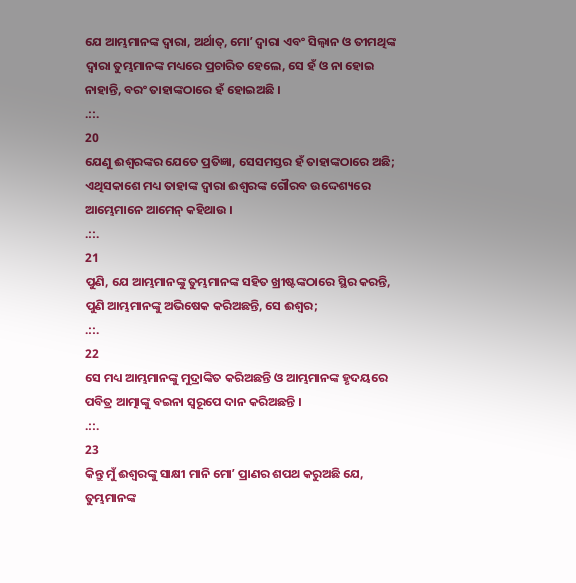ଯେ ଆମ୍ଭମାନଙ୍କ ଦ୍ଵାରା, ଅର୍ଥାତ୍, ମୋʼ ଦ୍ଵାରା ଏବଂ ସିଲ୍ଵାନ ଓ ତୀମଥିଙ୍କ ଦ୍ଵାରା ତୁମ୍ଭମାନଙ୍କ ମଧ୍ୟରେ ପ୍ରଚାରିତ ହେଲେ, ସେ ହଁ ଓ ନା ହୋଇ ନାହାନ୍ତି, ବରଂ ତାହାଙ୍କଠାରେ ହଁ ହୋଇଅଛି ।
.::.
20
ଯେଣୁ ଈଶ୍ଵରଙ୍କର ଯେତେ ପ୍ରତିଜ୍ଞା, ସେସମସ୍ତର ହଁ ତାହାଙ୍କଠାରେ ଅଛି; ଏଥିସକାଶେ ମଧ୍ୟ ତାହାଙ୍କ ଦ୍ଵାରା ଈଶ୍ଵରଙ୍କ ଗୌରବ ଉଦ୍ଦେଶ୍ୟରେ ଆମ୍ଭେମାନେ ଆମେନ୍ କହିଥାଉ ।
.::.
21
ପୁଣି, ଯେ ଆମ୍ଭମାନଙ୍କୁ ତୁମ୍ଭମାନଙ୍କ ସହିତ ଖ୍ରୀଷ୍ଟଙ୍କଠାରେ ସ୍ଥିର କରନ୍ତି, ପୁଣି ଆମ୍ଭମାନଙ୍କୁ ଅଭିଷେକ କରିଅଛନ୍ତି, ସେ ଈଶ୍ଵର;
.::.
22
ସେ ମଧ୍ୟ ଆମ୍ଭମାନଙ୍କୁ ମୁଦ୍ରାଙ୍କିତ କରିଅଛନ୍ତି ଓ ଆମ୍ଭମାନଙ୍କ ହୃଦୟରେ ପବିତ୍ର ଆତ୍ମାଙ୍କୁ ବଇନା ସ୍ଵରୂପେ ଦାନ କରିଅଛନ୍ତି ।
.::.
23
କିନ୍ତୁ ମୁଁ ଈଶ୍ଵରଙ୍କୁ ସାକ୍ଷୀ ମାନି ମୋʼ ପ୍ରାଣର ଶପଥ କରୁଅଛି ଯେ, ତୁମ୍ଭମାନଙ୍କ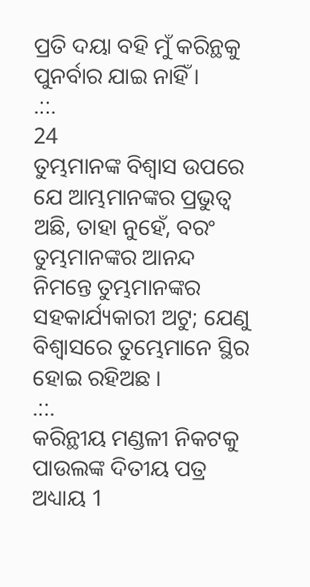ପ୍ରତି ଦୟା ବହି ମୁଁ କରିନ୍ଥକୁ ପୁନର୍ବାର ଯାଇ ନାହିଁ ।
.::.
24
ତୁମ୍ଭମାନଙ୍କ ବିଶ୍ଵାସ ଉପରେ ଯେ ଆମ୍ଭମାନଙ୍କର ପ୍ରଭୁତ୍ଵ ଅଛି, ତାହା ନୁହେଁ, ବରଂ ତୁମ୍ଭମାନଙ୍କର ଆନନ୍ଦ ନିମନ୍ତେ ତୁମ୍ଭମାନଙ୍କର ସହକାର୍ଯ୍ୟକାରୀ ଅଟୁ; ଯେଣୁ ବିଶ୍ଵାସରେ ତୁମ୍ଭେମାନେ ସ୍ଥିର ହୋଇ ରହିଅଛ ।
.::.
କରିନ୍ଥୀୟ ମଣ୍ଡଳୀ ନିକଟକୁ ପାଉଲଙ୍କ ଦିତୀୟ ପତ୍ର ଅଧ୍ୟାୟ 1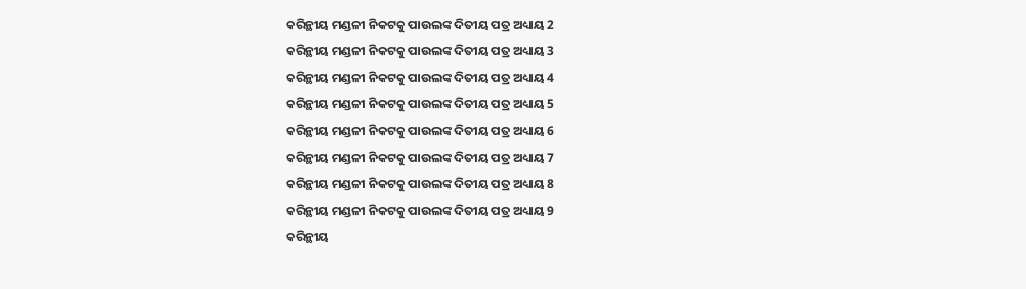କରିନ୍ଥୀୟ ମଣ୍ଡଳୀ ନିକଟକୁ ପାଉଲଙ୍କ ଦିତୀୟ ପତ୍ର ଅଧ୍ୟାୟ 2
କରିନ୍ଥୀୟ ମଣ୍ଡଳୀ ନିକଟକୁ ପାଉଲଙ୍କ ଦିତୀୟ ପତ୍ର ଅଧ୍ୟାୟ 3
କରିନ୍ଥୀୟ ମଣ୍ଡଳୀ ନିକଟକୁ ପାଉଲଙ୍କ ଦିତୀୟ ପତ୍ର ଅଧ୍ୟାୟ 4
କରିନ୍ଥୀୟ ମଣ୍ଡଳୀ ନିକଟକୁ ପାଉଲଙ୍କ ଦିତୀୟ ପତ୍ର ଅଧ୍ୟାୟ 5
କରିନ୍ଥୀୟ ମଣ୍ଡଳୀ ନିକଟକୁ ପାଉଲଙ୍କ ଦିତୀୟ ପତ୍ର ଅଧ୍ୟାୟ 6
କରିନ୍ଥୀୟ ମଣ୍ଡଳୀ ନିକଟକୁ ପାଉଲଙ୍କ ଦିତୀୟ ପତ୍ର ଅଧ୍ୟାୟ 7
କରିନ୍ଥୀୟ ମଣ୍ଡଳୀ ନିକଟକୁ ପାଉଲଙ୍କ ଦିତୀୟ ପତ୍ର ଅଧ୍ୟାୟ 8
କରିନ୍ଥୀୟ ମଣ୍ଡଳୀ ନିକଟକୁ ପାଉଲଙ୍କ ଦିତୀୟ ପତ୍ର ଅଧ୍ୟାୟ 9
କରିନ୍ଥୀୟ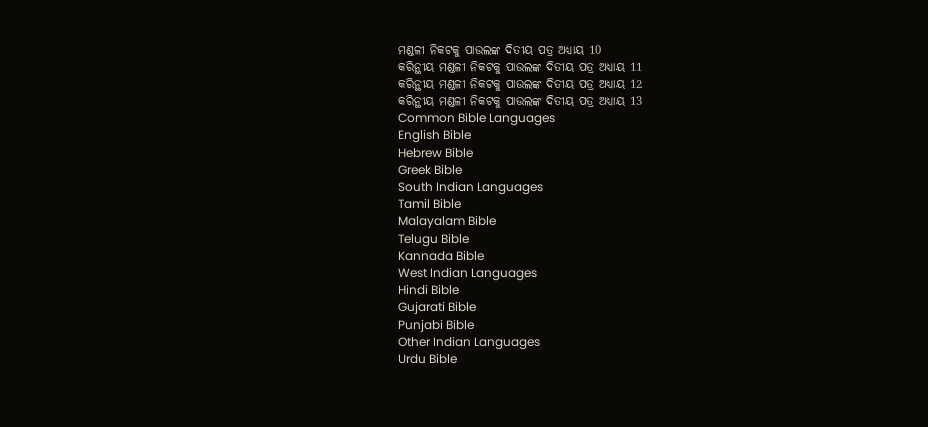ମଣ୍ଡଳୀ ନିକଟକୁ ପାଉଲଙ୍କ ଦିତୀୟ ପତ୍ର ଅଧ୍ୟାୟ 10
କରିନ୍ଥୀୟ ମଣ୍ଡଳୀ ନିକଟକୁ ପାଉଲଙ୍କ ଦିତୀୟ ପତ୍ର ଅଧ୍ୟାୟ 11
କରିନ୍ଥୀୟ ମଣ୍ଡଳୀ ନିକଟକୁ ପାଉଲଙ୍କ ଦିତୀୟ ପତ୍ର ଅଧ୍ୟାୟ 12
କରିନ୍ଥୀୟ ମଣ୍ଡଳୀ ନିକଟକୁ ପାଉଲଙ୍କ ଦିତୀୟ ପତ୍ର ଅଧ୍ୟାୟ 13
Common Bible Languages
English Bible
Hebrew Bible
Greek Bible
South Indian Languages
Tamil Bible
Malayalam Bible
Telugu Bible
Kannada Bible
West Indian Languages
Hindi Bible
Gujarati Bible
Punjabi Bible
Other Indian Languages
Urdu Bible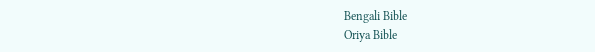Bengali Bible
Oriya Bible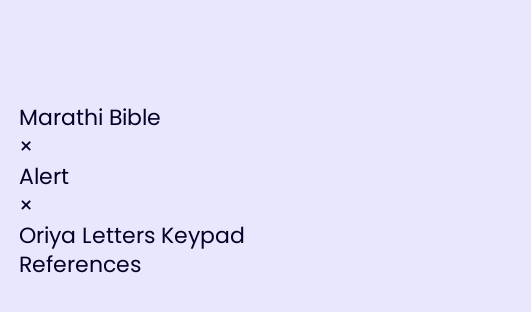Marathi Bible
×
Alert
×
Oriya Letters Keypad References